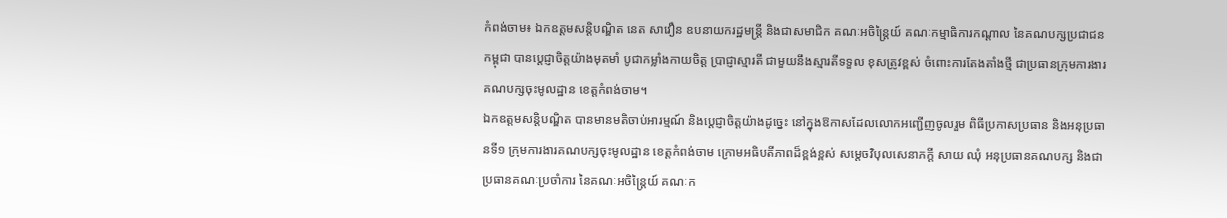កំពង់ចាម៖ ឯកឧត្តមសន្តិបណ្ឌិត នេត សាវឿន ឧបនាយករដ្ឋមន្រ្តី និងជាសមាជិក គណៈអចិន្រ្តៃយ៍ គណៈកម្មាធិការកណ្តាល នៃគណបក្សប្រជាជនកម្ពុជា បានប្តេជ្ញាចិត្តយ៉ាងមុតមាំ បូជាកម្លាំងកាយចិត្ត ប្រាជ្ញាស្មារតី ជាមួយនឹងស្មារតីទទួល ខុសត្រូវខ្ពស់ ចំពោះការតែងតាំងថ្មី ជាប្រធានក្រុមការងារគណបក្សចុះមូលដ្ឋាន ខេត្តកំពង់ចាម។
ឯកឧត្តមសន្តិបណ្ឌិត បានមានមតិចាប់អារម្មណ៍ និងប្តេជ្ញាចិត្តយ៉ាងដូច្នេះ នៅក្នុងឱកាសដែលលោកអញ្ជើញចូលរួម ពិធីប្រកាសប្រធាន និងអនុប្រធានទី១ ក្រុមការងារគណបក្សចុះមូលដ្ឋាន ខេត្តកំពង់ចាម ក្រោមអធិបតីភាពដ៏ខ្ពង់ខ្ពស់ សម្តេចវិបុលសេនាភក្តី សាយ ឈុំ អនុប្រធានគណបក្ស និងជាប្រធានគណៈប្រចាំការ នៃគណៈអចិន្រ្តៃយ៍ គណៈក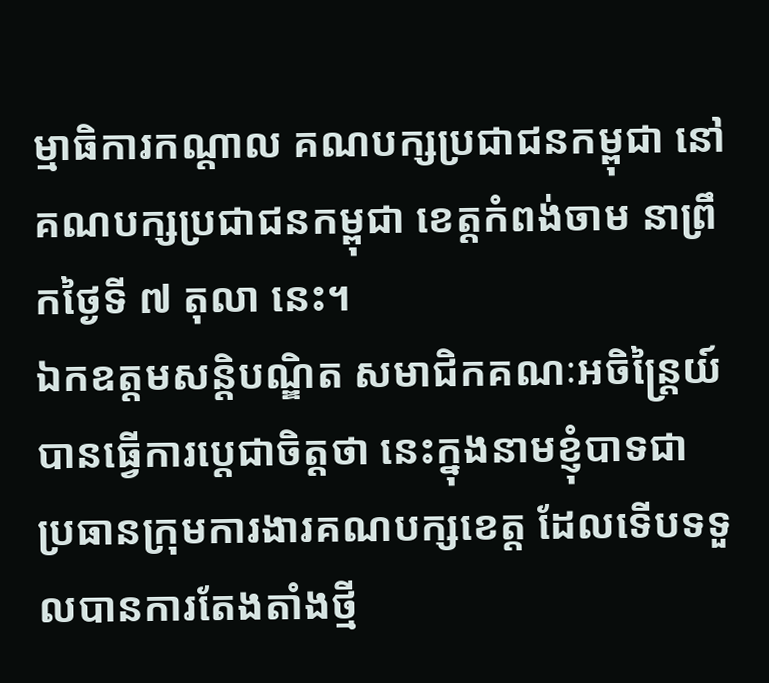ម្មាធិការកណ្តាល គណបក្សប្រជាជនកម្ពុជា នៅគណបក្សប្រជាជនកម្ពុជា ខេត្តកំពង់ចាម នាព្រឹកថ្ងៃទី ៧ តុលា នេះ។
ឯកឧត្តមសន្តិបណ្ឌិត សមាជិកគណៈអចិន្រ្តៃយ៍ បានធ្វើការប្តេជាចិត្តថា នេះក្នុងនាមខ្ញុំបាទជា ប្រធានក្រុមការងារគណបក្សខេត្ត ដែលទើបទទួលបានការតែងតាំងថ្មី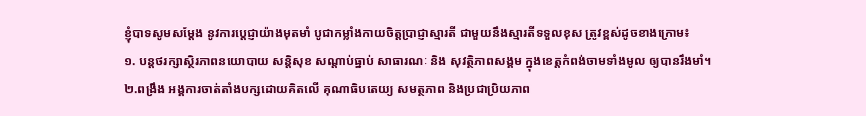ខ្ញុំបាទសូមសម្ដែង នូវការប្ដេជ្ញាយ៉ាងមុតមាំ បូជាកម្លាំងកាយចិត្តប្រាជ្ញាស្មារតី ជាមួយនឹងស្មារតីទទួលខុស ត្រូវខ្ពស់ដូចខាងក្រោម៖
១. បន្ដថរក្សាស្ថិរភាពនយោបាយ សន្តិសុខ សណ្តាប់ធ្នាប់ សាធារណៈ និង សុវត្ថិភាពសង្គម ក្នុងខេត្តកំពង់ចាមទាំងមូល ឲ្យបានរឹងមាំ។
២.ពង្រឹង អង្គការចាត់តាំងបក្សដោយគិតលើ គុណាធិបតេយ្យ សមត្ថភាព និងប្រជាប្រិយភាព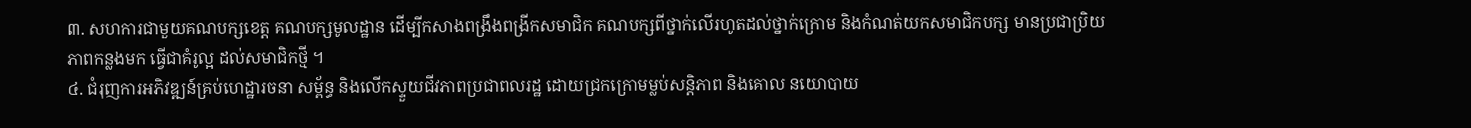៣. សហការជាមួយគណបក្សខេត្ត គណបក្សមូលដ្ឋាន ដើម្បីកសាងពង្រឹងពង្រីកសមាជិក គណបក្សពីថ្នាក់លើរហូតដល់ថ្នាក់ក្រោម និងកំណត់យកសមាជិកបក្ស មានប្រជាប្រិយ ភាពកន្លងមក ធ្វើជាគំរូល្អ ដល់សមាជិកថ្មី ។
៤. ជំរុញការអភិវឌ្ឍន៍គ្រប់ហេដ្ឋារចនា សម្ព័ន្ធ និងលើកស្ទួយជីវភាពប្រជាពលរដ្ឋ ដោយជ្រកក្រោមម្លប់សន្តិភាព និងគោល នយោបាយ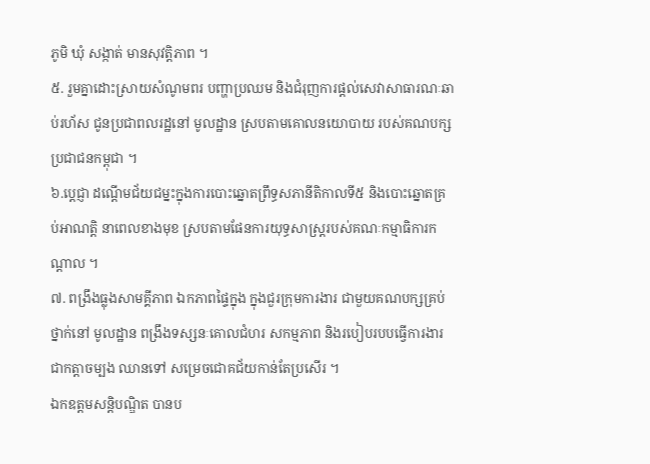ភូមិ ឃុំ សង្កាត់ មានសុវត្តិភាព ។
៥. រួមគ្នាដោះស្រាយសំណូមពរ បញ្ហាប្រឈម និងជំរុញការផ្តល់សេវាសាធារណៈឆាប់រហ័ស ជូនប្រជាពលរដ្ឋនៅ មូលដ្ឋាន ស្របតាមគោលនយោបាយ របស់គណបក្សប្រជាជនកម្ពុជា ។
៦.ប្តេជ្ញា ដណ្ដើមជ័យជម្នះក្នុងការបោះឆ្នោតព្រឹទ្ធសភានីតិកាលទី៥ និងបោះឆ្នោតគ្រប់អាណត្តិ នាពេលខាងមុខ ស្របតាមផែនការយុទ្ធសាស្ត្ររបស់គណៈកម្មាធិការកណ្តាល ។
៧. ពង្រឹងធ្លុងសាមគ្គីភាព ឯកភាពផ្ទៃក្នុង ក្នុងជួរក្រុមការងារ ជាមួយគណបក្សគ្រប់ថ្នាក់នៅ មូលដ្ឋាន ពង្រឹងទស្សនៈគោលជំហរ សកម្មភាព និងរបៀបរបបធ្វើការងារ ជាកត្តាចម្បង ឈានទៅ សម្រេចជោគជ័យកាន់តែប្រសើរ ។
ឯកឧត្តមសន្តិបណ្ឌិត បានប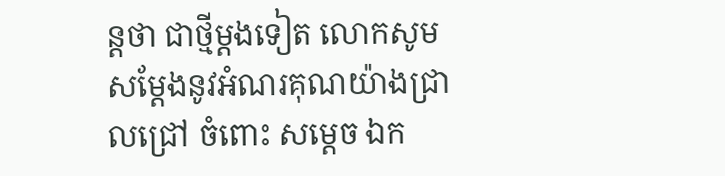ន្តថា ជាថ្មីម្ដងទៀត លោកសូមសម្តែងនូវអំណរគុណយ៉ាងជ្រាលជ្រៅ ចំពោះ សម្តេច ឯក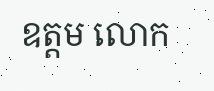ឧត្តម លោក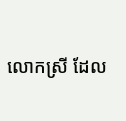លោកស្រី ដែល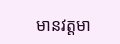មានវត្តមា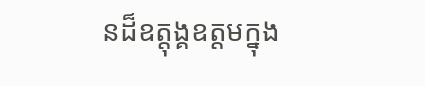នដ៏ឧត្តុង្គឧត្តមក្នុង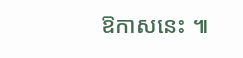ឱកាសនេះ ៕